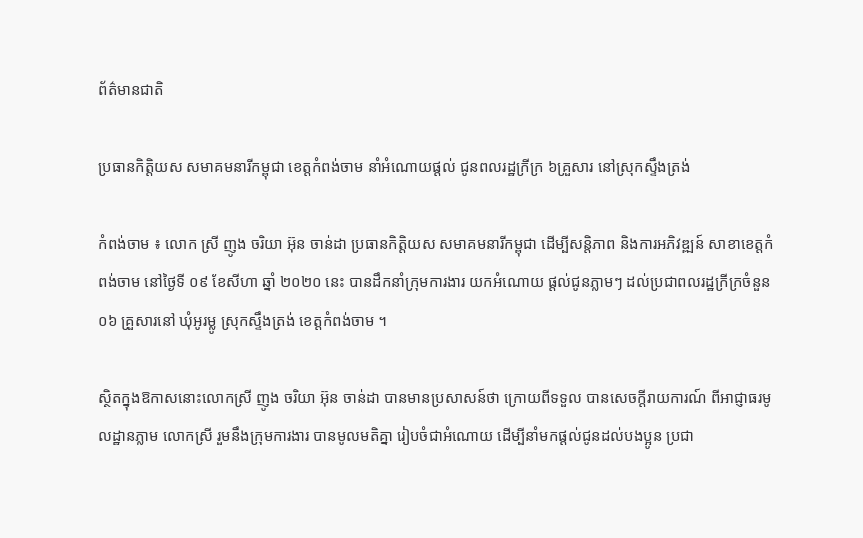ព័ត៌មានជាតិ

ប្រធានកិត្តិយស សមាគមនារីកម្ពុជា ខេត្តកំពង់ចាម នាំអំណោយផ្ដល់ ជូនពលរដ្ឋក្រីក្រ ៦គ្រួសារ នៅស្រុកស្ទឹងត្រង់

កំពង់ចាម ៖ លោក ស្រី ញូង ចរិយា អ៊ុន ចាន់ដា ប្រធានកិត្តិយស សមាគមនារីកម្ពុជា ដើម្បីសន្តិភាព និងការអភិវឌ្ឍន៍ សាខាខេត្តកំពង់ចាម នៅថ្ងៃទី ០៩ ខែសីហា ឆ្នាំ ២០២០ នេះ បានដឹកនាំក្រុមការងារ យកអំណោយ ផ្ដល់ជូនភ្លាមៗ ដល់ប្រជាពលរដ្ឋក្រីក្រចំនួន ០៦ គ្រួសារនៅ ឃុំអូរម្លូ ស្រុកស្ទឹងត្រង់ ខេត្តកំពង់ចាម ។

ស្ថិតក្នុងឱកាសនោះលោកស្រី ញូង ចរិយា អ៊ុន ចាន់ដា បានមានប្រសាសន៍ថា ក្រោយពីទទួល បានសេចក្ដីរាយការណ៍ ពីអាជ្ញាធរមូលដ្ឋានភ្លាម លោកស្រី រួមនឹងក្រុមការងារ បានមូលមតិគ្នា រៀបចំជាអំណោយ ដើម្បីនាំមកផ្ដល់ជូនដល់បងប្អូន ប្រជា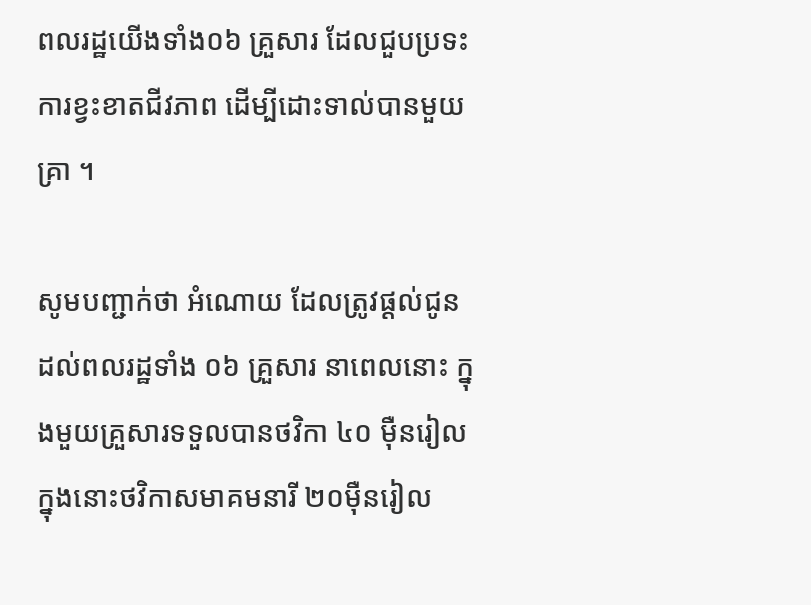ពលរដ្ឋយើងទាំង០៦ គ្រួសារ ដែលជួបប្រទះការខ្វះខាតជីវភាព ដើម្បីដោះទាល់បានមួយគ្រា ។

សូមបញ្ជាក់ថា អំណោយ ដែលត្រូវផ្ដល់ជូនដល់ពលរដ្ឋទាំង ០៦ គ្រួសារ នាពេលនោះ ក្នុងមួយគ្រួសារទទួលបានថវិកា ៤០ ម៉ឺនរៀល ក្នុងនោះថវិកាសមាគមនារី ២០ម៉ឺនរៀល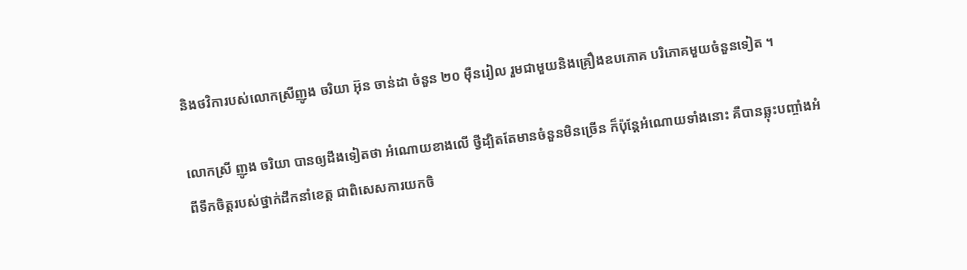និងថវិការបស់លោកស្រីញូង ចរិយា អ៊ុន ចាន់ដា ចំនួន ២០ ម៉ឺនរៀល រួមជាមួយនិងគ្រឿងឧបភោគ បរិភោគមួយចំនួនទៀត ។

លោកស្រី ញូង ចរិយា បានឲ្យដឹងទៀតថា អំណោយខាងលើ ថ្វីដ្បិតតែមានចំនួនមិនច្រើន ក៏ប៉ុន្តែអំណោយទាំងនោះ គឺបានឆ្លុះបញ្ចាំងអំពីទឹកចិត្តរបស់ថ្នាក់ដឹកនាំខេត្ត ជាពិសេសការយកចិ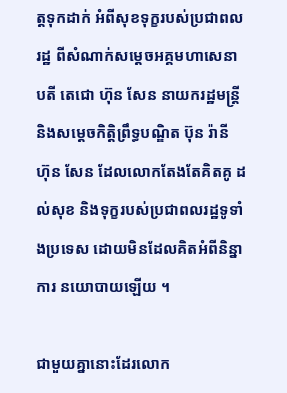ត្តទុកដាក់ អំពីសុខទុក្ខរបស់ប្រជាពលរដ្ឋ ពីសំណាក់សម្ដេចអគ្គមហាសេនាបតី តេជោ ហ៊ុន សែន នាយករដ្ឋមន្ត្រី និងសម្ដេចកិត្តិព្រឹទ្ធបណ្ឌិត ប៊ុន រ៉ានី ហ៊ុន សែន ដែលលោកតែងតែគិតគូ ដល់សុខ និងទុក្ខរបស់ប្រជាពលរដ្ឋទូទាំងប្រទេស ដោយមិនដែលគិតអំពីនិន្នាការ នយោបាយឡើយ ។

ជាមួយគ្នានោះដែរលោក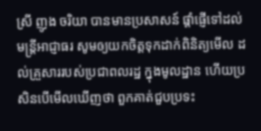ស្រី ញូង ចរិយា បានមានប្រសាសន៍ ផ្តាំផ្ញើទៅដល់មន្ត្រីអាជ្ញាធរ សូមឲ្យយកចិត្តទុកដាក់ពិនិត្យមើល ដល់គ្រួសាររបស់ប្រជាពលរដ្ឋ ក្នុងមូលដ្ឋាន ហើយប្រសិនបើមើលឃើញថា ពួកគាត់ជួបប្រទះ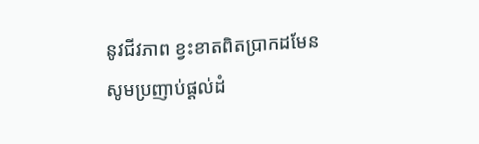នូវជីវភាព ខ្វះខាតពិតប្រាកដមែន សូមប្រញាប់ផ្ដល់ដំ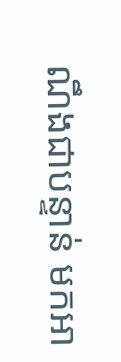ណឹងជាបន្ទាន់ មកអា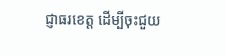ជ្ញាធរខេត្ត ដើម្បីចុះជួយ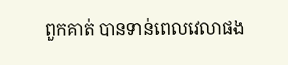ពួកគាត់ បានទាន់ពេលវេលាផង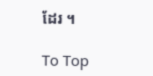ដែរ ។

To Top